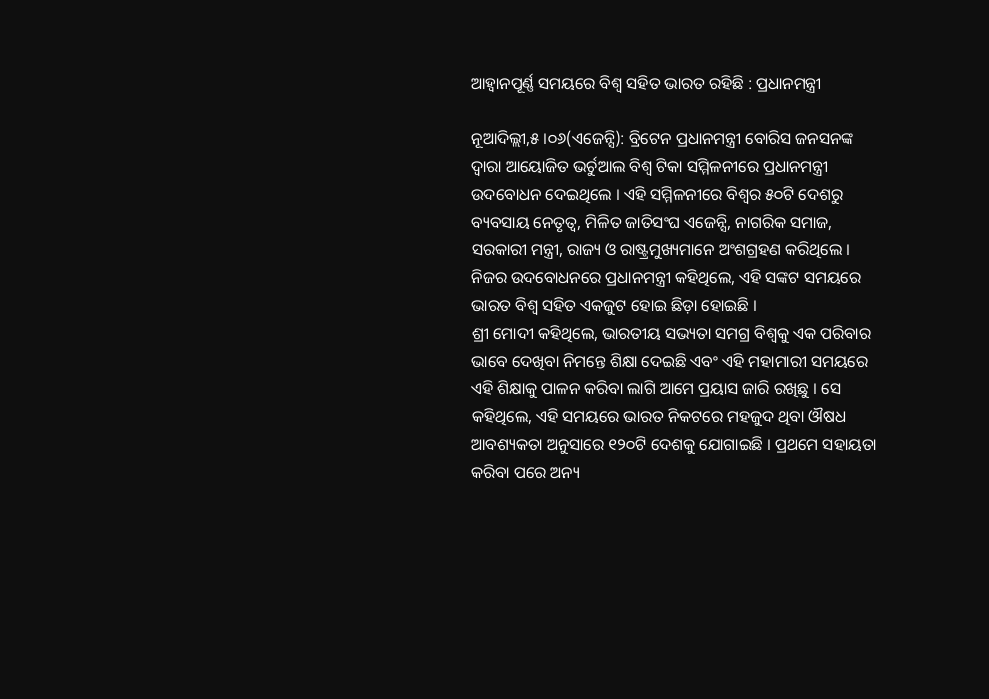ଆହ୍ୱାନପୂର୍ଣ୍ଣ ସମୟରେ ବିଶ୍ୱ ସହିତ ଭାରତ ରହିଛି : ପ୍ରଧାନମନ୍ତ୍ରୀ

ନୂଆଦିଲ୍ଲୀ,୫ ।୦୬(ଏଜେନ୍ସି): ବ୍ରିଟେନ ପ୍ରଧାନମନ୍ତ୍ରୀ ବୋରିସ ଜନସନଙ୍କ ଦ୍ୱାରା ଆୟୋଜିତ ଭର୍ଚୁଆଲ ବିଶ୍ୱ ଟିକା ସମ୍ମିଳନୀରେ ପ୍ରଧାନମନ୍ତ୍ରୀ ଉଦବୋଧନ ଦେଇଥିଲେ । ଏହି ସମ୍ମିଳନୀରେ ବିଶ୍ୱର ୫୦ଟି ଦେଶରୁ ବ୍ୟବସାୟ ନେତୃତ୍ୱ, ମିଳିତ ଜାତିସଂଘ ଏଜେନ୍ସି, ନାଗରିକ ସମାଜ, ସରକାରୀ ମନ୍ତ୍ରୀ, ରାଜ୍ୟ ଓ ରାଷ୍ଟ୍ରମୁଖ୍ୟମାନେ ଅଂଶଗ୍ରହଣ କରିଥିଲେ । ନିଜର ଉଦବୋଧନରେ ପ୍ରଧାନମନ୍ତ୍ରୀ କହିଥିଲେ, ଏହି ସଙ୍କଟ ସମୟରେ ଭାରତ ବିଶ୍ୱ ସହିତ ଏକଜୁଟ ହୋଇ ଛିଡ଼ା ହୋଇଛି ।
ଶ୍ରୀ ମୋଦୀ କହିଥିଲେ, ଭାରତୀୟ ସଭ୍ୟତା ସମଗ୍ର ବିଶ୍ୱକୁ ଏକ ପରିବାର ଭାବେ ଦେଖିବା ନିମନ୍ତେ ଶିକ୍ଷା ଦେଇଛି ଏବଂ ଏହି ମହାମାରୀ ସମୟରେ ଏହି ଶିକ୍ଷାକୁ ପାଳନ କରିବା ଲାଗି ଆମେ ପ୍ରୟାସ ଜାରି ରଖିଛୁ । ସେ କହିଥିଲେ, ଏହି ସମୟରେ ଭାରତ ନିକଟରେ ମହଜୁଦ ଥିବା ଔଷଧ ଆବଶ୍ୟକତା ଅନୁସାରେ ୧୨୦ଟି ଦେଶକୁ ଯୋଗାଇଛି । ପ୍ରଥମେ ସହାୟତା କରିବା ପରେ ଅନ୍ୟ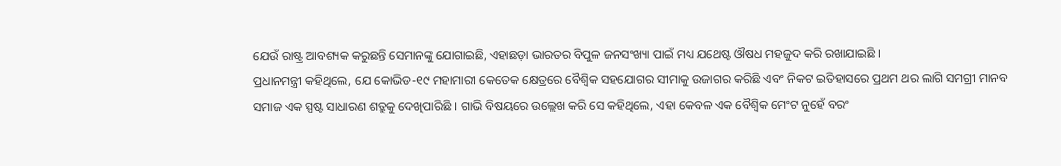ଯେଉଁ ରାଷ୍ଟ୍ର ଆବଶ୍ୟକ କରୁଛନ୍ତି ସେମାନଙ୍କୁ ଯୋଗାଇଛି, ଏହାଛଡ଼ା ଭାରତର ବିପୁଳ ଜନସଂଖ୍ୟା ପାଇଁ ମଧ୍ୟ ଯଥେଷ୍ଟ ଔଷଧ ମହଜୁଦ କରି ରଖାଯାଇଛି ।
ପ୍ରଧାନମନ୍ତ୍ରୀ କହିଥିଲେ, ଯେ କୋଭିଡ-୧୯ ମହାମାରୀ କେତେକ କ୍ଷେତ୍ରରେ ବୈଶ୍ୱିକ ସହଯୋଗର ସୀମାକୁ ଉଜାଗର କରିଛି ଏବଂ ନିକଟ ଇତିହାସରେ ପ୍ରଥମ ଥର ଲାଗି ସମଗ୍ରୀ ମାନବ ସମାଜ ଏକ ସ୍ପଷ୍ଟ ସାଧାରଣ ଶତ୍ରୁକୁ ଦେଖିପାରିଛି । ଗାଭି ବିଷୟରେ ଉଲ୍ଲେଖ କରି ସେ କହିଥିଲେ, ଏହା କେବଳ ଏକ ବୈଶ୍ୱିକ ମେଂଟ ନୁହେଁ ବରଂ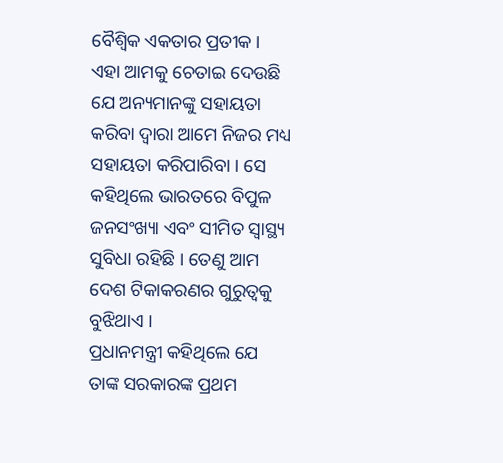ବୈଶ୍ୱିକ ଏକତାର ପ୍ରତୀକ । ଏହା ଆମକୁ ଚେତାଇ ଦେଉଛି ଯେ ଅନ୍ୟମାନଙ୍କୁ ସହାୟତା କରିବା ଦ୍ୱାରା ଆମେ ନିଜର ମଧ୍ୟ ସହାୟତା କରିପାରିବା । ସେ କହିଥିଲେ ଭାରତରେ ବିପୁଳ ଜନସଂଖ୍ୟା ଏବଂ ସୀମିତ ସ୍ୱାସ୍ଥ୍ୟ ସୁବିଧା ରହିଛି । ତେଣୁ ଆମ ଦେଶ ଟିକାକରଣର ଗୁରୁତ୍ୱକୁ ବୁଝିଥାଏ ।
ପ୍ରଧାନମନ୍ତ୍ରୀ କହିଥିଲେ ଯେ ତାଙ୍କ ସରକାରଙ୍କ ପ୍ରଥମ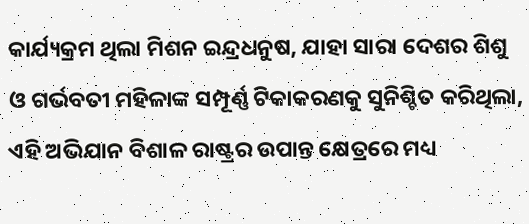କାର୍ଯ୍ୟକ୍ରମ ଥିଲା ମିଶନ ଇନ୍ଦ୍ରଧନୁଷ, ଯାହା ସାରା ଦେଶର ଶିଶୁ ଓ ଗର୍ଭବତୀ ମହିଳାଙ୍କ ସମ୍ପୂର୍ଣ୍ଣ ଟିକାକରଣକୁ ସୁନିଶ୍ଚିତ କରିଥିଲା, ଏହି ଅଭିଯାନ ବିଶାଳ ରାଷ୍ଟ୍ରର ଉପାନ୍ତ କ୍ଷେତ୍ରରେ ମଧ୍ୟ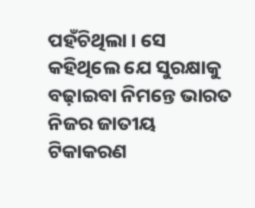ପହଁଚିଥିଲା । ସେ କହିଥିଲେ ଯେ ସୁରକ୍ଷାକୁ ବଢ଼ାଇବା ନିମନ୍ତେ ଭାରତ ନିଜର ଜାତୀୟ ଟିକାକରଣ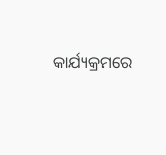କାର୍ଯ୍ୟକ୍ରମରେ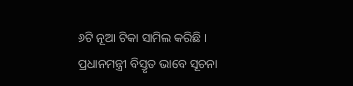୬ଟି ନୂଆ ଟିକା ସାମିଲ କରିଛି ।
ପ୍ରଧାନମନ୍ତ୍ରୀ ବିସ୍ତୃତ ଭାବେ ସୂଚନା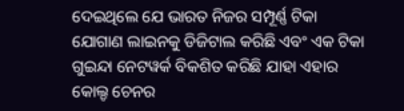ଦେଇଥିଲେ ଯେ ଭାରତ ନିଜର ସମ୍ପୂର୍ଣ୍ଣ ଟିକା ଯୋଗାଣ ଲାଇନକୁ ଡିଜିଟାଲ କରିଛି ଏବଂ ଏକ ଟିକା ଗୁଇନ୍ଦା ନେଟୱର୍କ ବିକଶିତ କରିଛି ଯାହା ଏହାର କୋଲ୍ଡ ଚେନର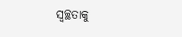ସ୍ୱଚ୍ଛତାକୁ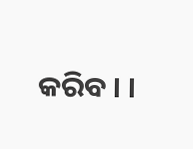କରିବ । ।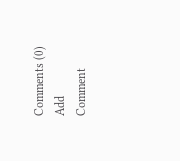Comments (0)
Add Comment